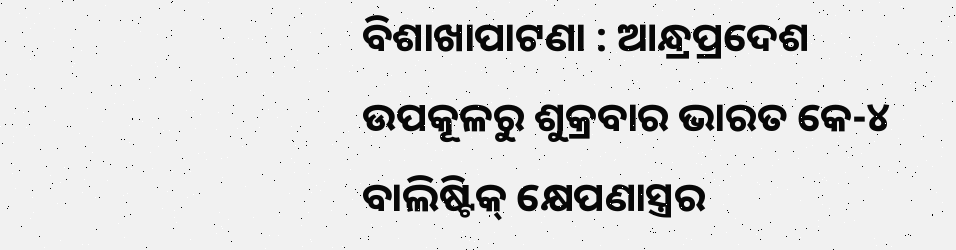ବିଶାଖାପାଟଣା : ଆନ୍ଧ୍ରପ୍ରଦେଶ ଉପକୂଳରୁ ଶୁକ୍ରବାର ଭାରତ କେ-୪ ବାଲିଷ୍ଟିକ୍ କ୍ଷେପଣାସ୍ତ୍ରର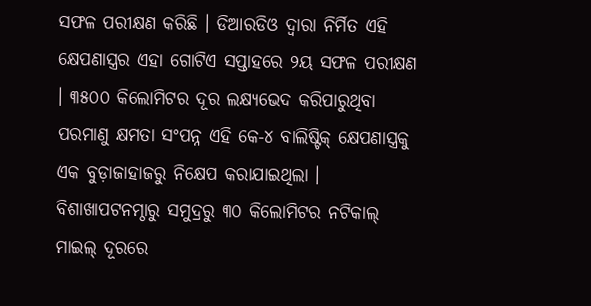ସଫଳ ପରୀକ୍ଷଣ କରିଛି । ଡିଆରଡିଓ ଦ୍ୱାରା ନିର୍ମିତ ଏହି କ୍ଷେପଣାସ୍ତ୍ରର ଏହା ଗୋଟିଏ ସପ୍ତାହରେ ୨ୟ ସଫଳ ପରୀକ୍ଷଣ । ୩୫୦୦ କିଲୋମିଟର ଦୂର ଲକ୍ଷ୍ୟଭେଦ କରିପାରୁଥିବା ପରମାଣୁ କ୍ଷମତା ସଂପନ୍ନ ଏହି କେ-୪ ବାଲିଷ୍ଟିକ୍ କ୍ଷେପଣାସ୍ତ୍ରକୁ ଏକ ବୁଡ଼ାଜାହାଜରୁ ନିକ୍ଷେପ କରାଯାଇଥିଲା । ବିଶାଖାପଟନମ୍ଠାରୁ ସମୁଦ୍ରରୁ ୩୦ କିଲୋମିଟର ନଟିକାଲ୍ ମାଇଲ୍ ଦୂରରେ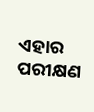ଏହାର ପରୀକ୍ଷଣ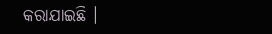କରାଯାଇଛି ।